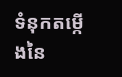ទំនុកតម្កើងនៃ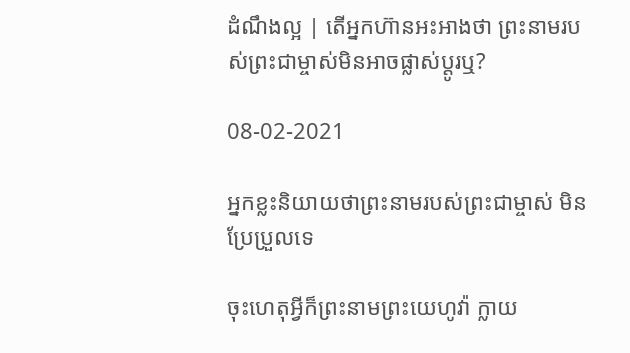ដំណឹងល្អ | តើអ្នកហ៊ានអះអាងថា ព្រះនាមរបស់ព្រះជាម្ចាស់មិនអាចផ្លាស់ប្ដូរឬ?

08-02-2021

អ្នកខ្លះនិយាយថាព្រះនាមរបស់ព្រះជាម្ចាស់ មិនប្រែប្រួលទេ

ចុះហេតុអ្វីក៏ព្រះនាមព្រះយេហូវ៉ា ក្លាយ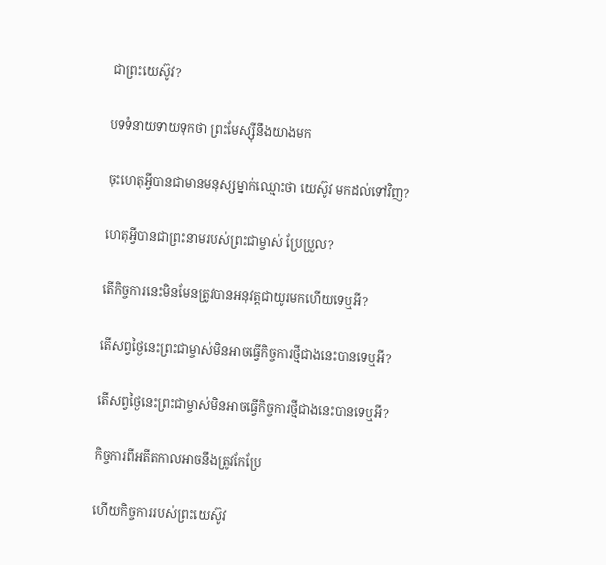ជាព្រះយេស៊ូវ?

បទទំនាយទាយទុកថា ព្រះមែស្ស៊ីនឹងយាងមក

ចុះហេតុអ្វីបានជាមានមនុស្សម្នាក់ឈ្មោះថា យេស៊ូវ មកដល់ទៅវិញ?

ហេតុអ្វីបានជាព្រះនាមរបស់ព្រះជាម្ចាស់ ប្រែប្រួល?

តើកិច្ចការនេះមិនមែនត្រូវបានអនុវត្តជាយូរមកហើយទេឬអី?

តើសព្វថ្ងៃនេះព្រះជាម្ចាស់មិនអាចធ្វើកិច្ចការថ្មីជាងនេះបានទេឬអី?

តើសព្វថ្ងៃនេះព្រះជាម្ចាស់មិនអាចធ្វើកិច្ចការថ្មីជាងនេះបានទេឬអី?

កិច្ចការពីអតីតកាលអាចនឹងត្រូវកែប្រែ

ហើយកិច្ចការរបស់ព្រះយេស៊ូវ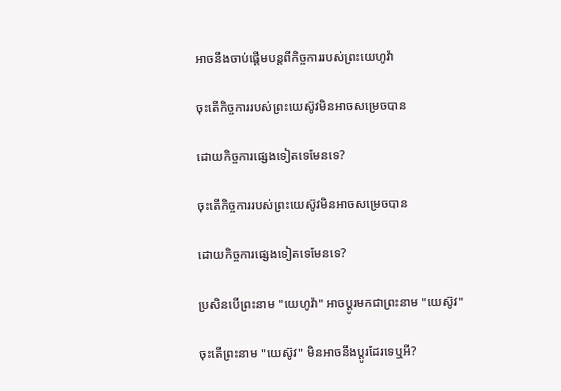អាចនឹងចាប់ផ្ដើមបន្តពីកិច្ចការរបស់ព្រះយេហូវ៉ា

ចុះតើកិច្ចការរបស់ព្រះយេស៊ូវមិនអាចសម្រេចបាន

ដោយកិច្ចការផ្សេងទៀតទេមែនទេ?

ចុះតើកិច្ចការរបស់ព្រះយេស៊ូវមិនអាចសម្រេចបាន

ដោយកិច្ចការផ្សេងទៀតទេមែនទេ?

ប្រសិនបើព្រះនាម "យេហូវ៉ា" អាចប្ដូរមកជាព្រះនាម "យេស៊ូវ"

ចុះតើព្រះនាម "យេស៊ូវ" មិនអាចនឹងប្ដូរដែរទេឬអី?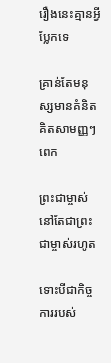រឿងនេះគ្មានអ្វីប្លែកទេ

គ្រាន់តែមនុស្សមានគំនិតគិតសាមញ្ញៗពេក

ព្រះជាម្ចាស់នៅតែជាព្រះជាម្ចាស់រហូត

ទោះបីជាកិច្ចការរបស់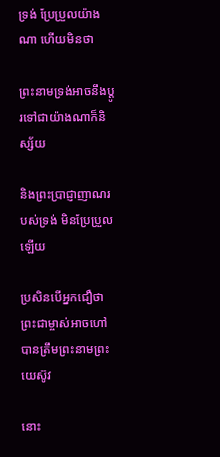ទ្រង់ ប្រែប្រួលយ៉ាងណា ហើយមិនថា

ព្រះនាមទ្រង់អាចនឹងប្ដូរទៅជាយ៉ាងណាក៏និស្ស័យ

និងព្រះប្រាជ្ញាញាណរបស់ទ្រង់ មិនប្រែប្រួលឡើយ

ប្រសិនបើអ្នកជឿថា ព្រះជាម្ចាស់អាចហៅបានត្រឹមព្រះនាមព្រះយេស៊ូវ

នោះ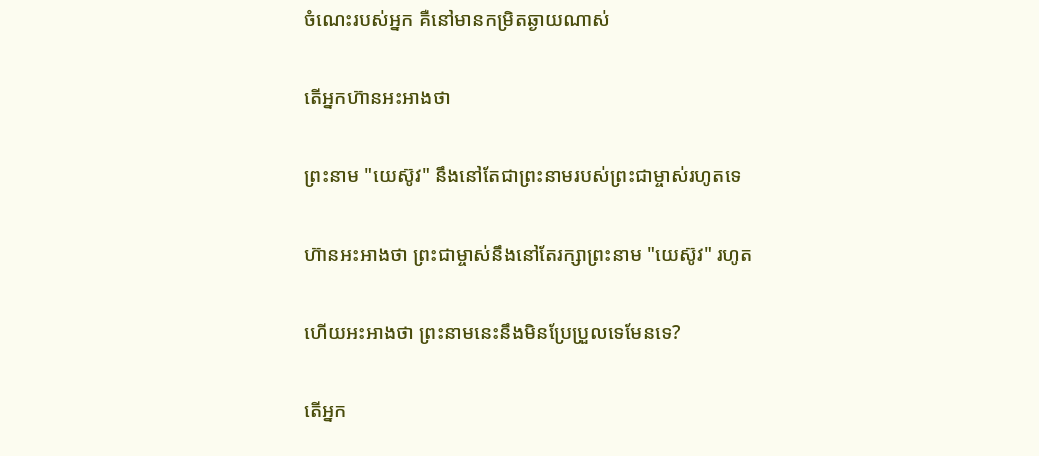ចំណេះរបស់អ្នក គឺនៅមានកម្រិតឆ្ងាយណាស់

តើអ្នកហ៊ានអះអាងថា

ព្រះនាម "យេស៊ូវ" នឹងនៅតែជាព្រះនាមរបស់ព្រះជាម្ចាស់រហូតទេ

ហ៊ានអះអាងថា ព្រះជាម្ចាស់នឹងនៅតែរក្សាព្រះនាម "យេស៊ូវ" រហូត

ហើយអះអាងថា ព្រះនាមនេះនឹងមិនប្រែប្រួលទេមែនទេ?

តើអ្នក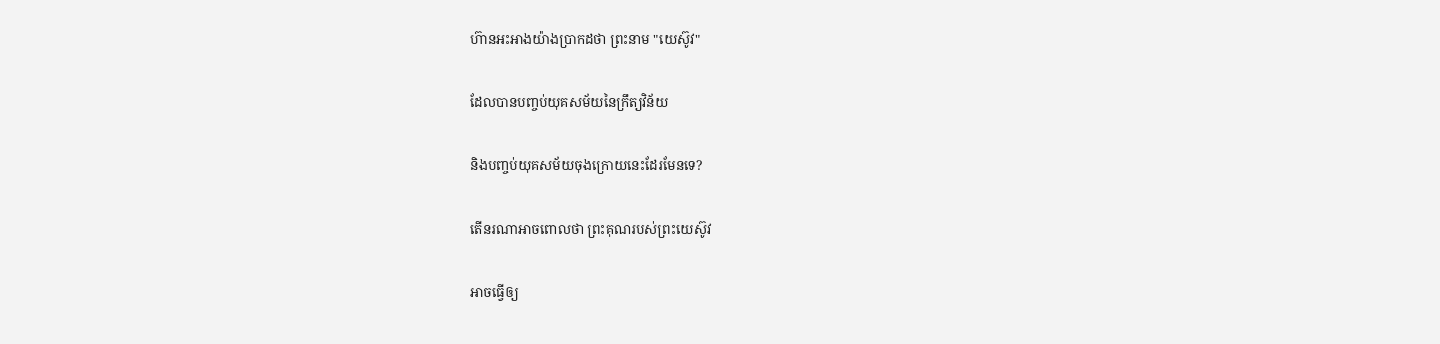ហ៊ានអះអាងយ៉ាងប្រាកដថា ព្រះនាម "យេស៊ូវ"

ដែលបានបញ្ចប់យុគសម័យនៃក្រឹត្យវិន័យ

និងបញ្ចប់យុគសម័យចុងក្រោយនេះដែរមែនទេ?

តើនរណាអាចពោលថា ព្រះគុណរបស់ព្រះយេស៊ូវ

អាចធ្វើឲ្យ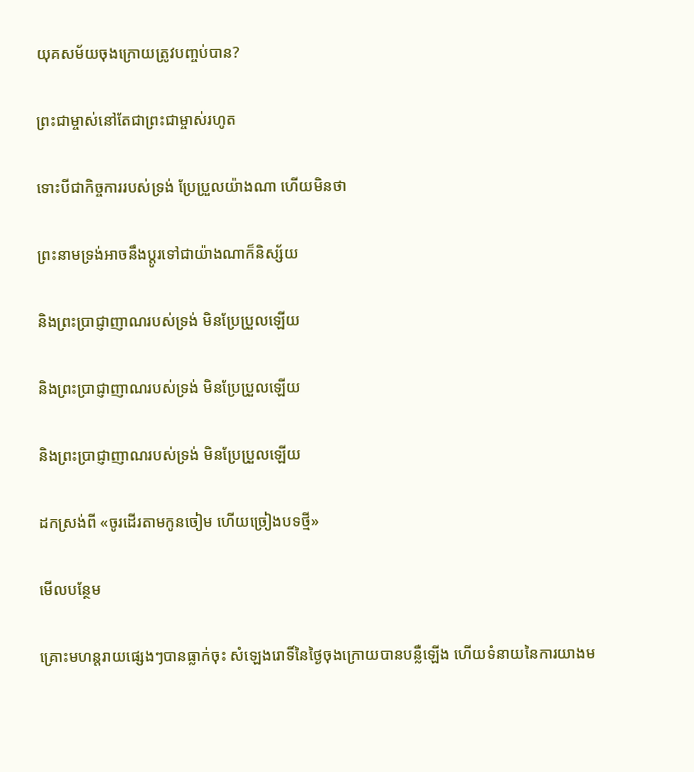យុគសម័យចុងក្រោយត្រូវបញ្ចប់បាន?

ព្រះជាម្ចាស់នៅតែជាព្រះជាម្ចាស់រហូត

ទោះបីជាកិច្ចការរបស់ទ្រង់ ប្រែប្រួលយ៉ាងណា ហើយមិនថា

ព្រះនាមទ្រង់អាចនឹងប្ដូរទៅជាយ៉ាងណាក៏និស្ស័យ

និងព្រះប្រាជ្ញាញាណរបស់ទ្រង់ មិនប្រែប្រួលឡើយ

និងព្រះប្រាជ្ញាញាណរបស់ទ្រង់ មិនប្រែប្រួលឡើយ

និងព្រះប្រាជ្ញាញាណរបស់ទ្រង់ មិនប្រែប្រួលឡើយ

ដកស្រង់ពី «ចូរដើរតាមកូនចៀម ហើយច្រៀងបទថ្មី»

មើលបន្ថែម

គ្រោះមហន្តរាយផ្សេងៗបានធ្លាក់ចុះ សំឡេងរោទិ៍នៃថ្ងៃចុងក្រោយបានបន្លឺឡើង ហើយទំនាយនៃការយាងម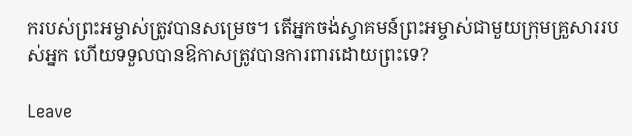ករបស់ព្រះអម្ចាស់ត្រូវបានសម្រេច។ តើអ្នកចង់ស្វាគមន៍ព្រះអម្ចាស់ជាមួយក្រុមគ្រួសាររបស់អ្នក ហើយទទួលបានឱកាសត្រូវបានការពារដោយព្រះទេ?

Leave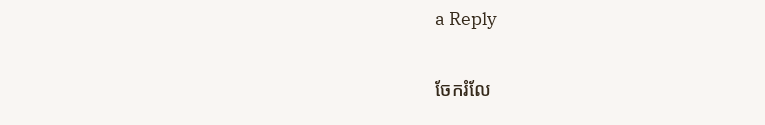a Reply

ចែករំលែ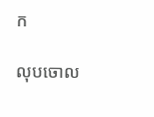ក

លុបចោល